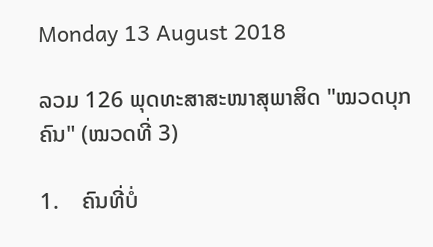Monday 13 August 2018

ລວມ 126 ພຸດທະສາສະໜາສຸພາສິດ "ໝວດບຸກຄົນ" (ໝວດທີ່ 3)

1.    ຄົນທີ່ບໍ່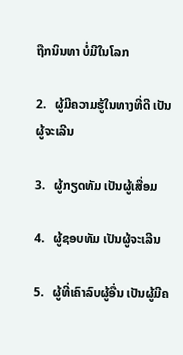ຖືກນິນທາ ບໍ່ມີໃນໂລກ

2.   ຜູ້ມີຄວາມຮູ້ໃນທາງທີ່ດີ ເປັນຜູ້ຈະເລີນ

3.   ຜູ້ກຽດທັມ ເປັນຜູ້ເສື່ອມ

4.   ຜູ້ຊອບທັມ ເປັນຜູ້ຈະເລີນ

5.   ຜູ້ທີ່ເຄົາລົບຜູ້ອື່ນ ເປັນຜູ້ມີຄ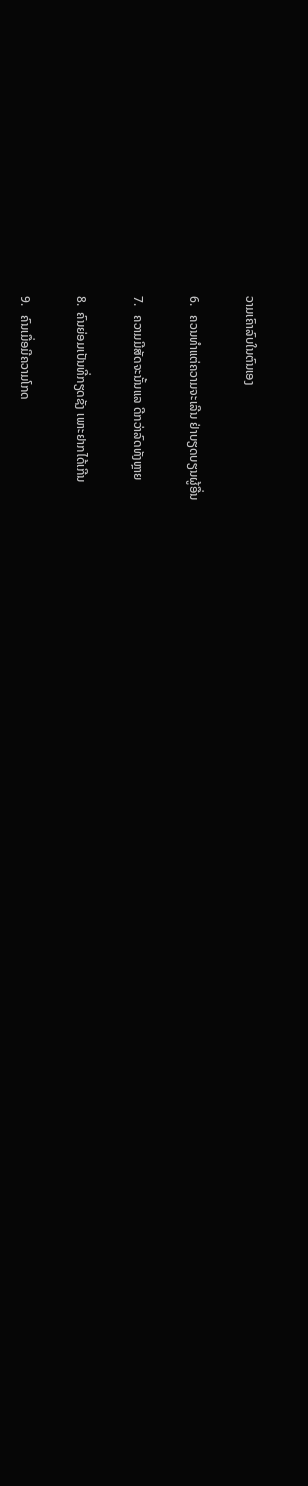ວາມເຄົາລົບໃນຕົນເອງ

6.   ຄວນທໍາແຕ່ຄວາມຈະເລີນ ຢ່າບຽດບຽນຜູ້ອື່ນ

7.   ຄວາມມີສັດຈະນັ້ນແລ ດີກວ່າລົດທັງຫຼາຍ

8.  ຄົນຍ່ອມເປັນທີ່ກຽດຊັງ ເພາະຢາກໄດ້ເກີນ

9.   ຄົນເມື່ອມີຄວາມໂກດ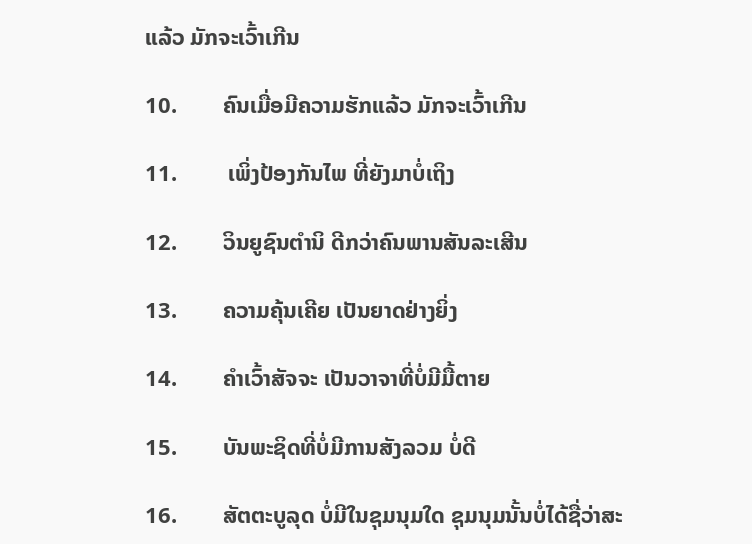ແລ້ວ ມັກຈະເວົ້າເກີນ

10.        ຄົນເມື່ອມີຄວາມຮັກແລ້ວ ມັກຈະເວົ້າເກີນ

11.         ເພິ່ງປ້ອງກັນໄພ ທີ່ຍັງມາບໍ່ເຖິງ

12.        ວິນຍູຊົນຕໍານິ ດີກວ່າຄົນພານສັນລະເສີນ

13.        ຄວາມຄຸ້ນເຄີຍ ເປັນຍາດຢ່າງຍິ່ງ

14.        ຄໍາເວົ້າສັຈຈະ ເປັນວາຈາທີ່ບໍ່ມີມື້ຕາຍ

15.        ບັນພະຊິດທີ່ບໍ່ມີການສັງລວມ ບໍ່ດີ

16.        ສັຕຕະບູລຸດ ບໍ່ມີໃນຊຸມນຸມໃດ ຊຸມນຸມນັ້ນບໍ່ໄດ້ຊື່ວ່າສະ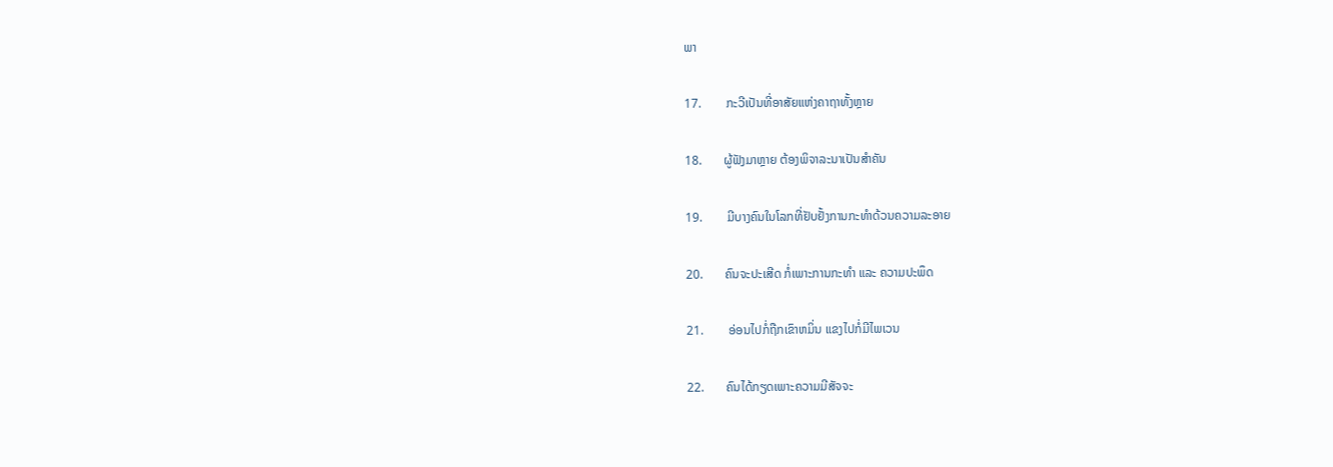ພາ

17.        ກະວີເປັນທີ່ອາສັຍແຫ່ງຄາຖາທັ້ງຫຼາຍ

18.       ຜູ້ຟັງມາຫຼາຍ ຕ້ອງພິຈາລະນາເປັນສໍາຄັນ

19.        ມີບາງຄົນໃນໂລກທີ່ຢັບຢັ້ງການກະທໍາດ້ວນຄວາມລະອາຍ

20.       ຄົນຈະປະເສີດ ກໍ່ເພາະການກະທໍາ ແລະ ຄວາມປະພຶດ

21.        ອ່ອນໄປກໍ່ຖືກເຂົາຫມິ່ນ ແຂງໄປກໍ່ມີໄພເວນ

22.       ຄົນໄດ້ກຽດເພາະຄວາມມີສັຈຈະ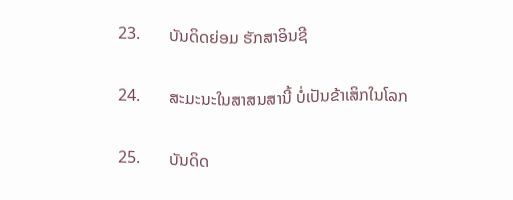23.       ບັນດິດຍ່ອມ ຮັກສາອິນຊີ

24.       ສະມະນະໃນສາສນສານີ້ ບໍ່ເປັນຂ້າເສິກໃນໂລກ

25.       ບັນດິດ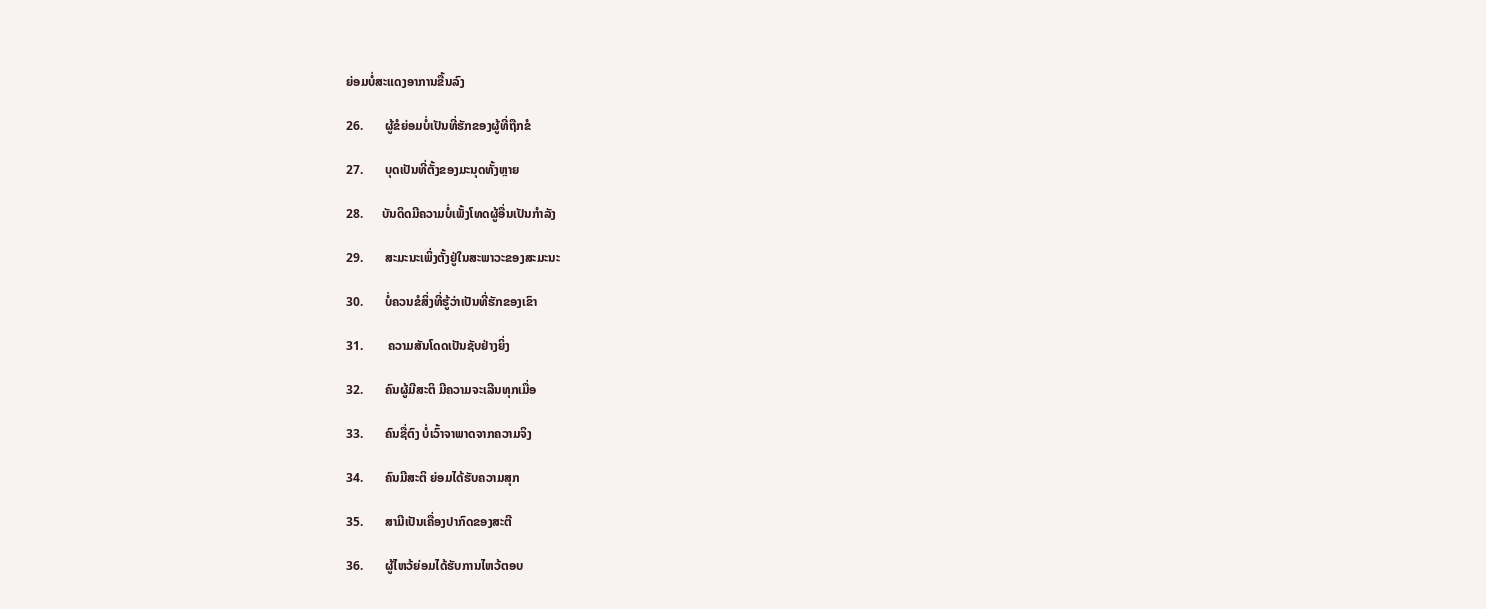ຍ່ອມບໍ່ສະແດງອາການຂື້ນລົງ

26.       ຜູ້ຂໍຍ່ອມບໍ່ເປັນທີ່ຮັກຂອງຜູ້ທີ່ຖືກຂໍ

27.       ບຸດເປັນທີ່ຕັ້ງຂອງມະນຸດທັ້ງຫຼາຍ

28.      ບັນດິດມີຄວາມບໍ່ເພັ້ງໂທດຜູ້ອື່ນເປັນກຳລັງ

29.       ສະມະນະເພິ່ງຕັ້ງຢູ່ໃນສະພາວະຂອງສະມະນະ

30.       ບໍ່ຄວນຂໍສິ່ງທີ່ຮູ້ວ່າເປັນທີ່ຮັກຂອງເຂົາ

31.        ຄວາມສັນໂດດເປັນຊັບຢ່າງຍິ່ງ

32.       ຄົນຜູ້ມີສະຕິ ມີຄວາມຈະເລີນທຸກເມື່ອ

33.       ຄົນຊື່ຕົງ ບໍ່ເວົ້າຈາພາດຈາກຄວາມຈິງ

34.       ຄົນມີສະຕິ ຍ່ອມໄດ້ຮັບຄວາມສຸກ

35.       ສາມີເປັນເຄື່ອງປາກົດຂອງສະຕີ

36.       ຜູ້ໄຫວ້ຍ່ອມໄດ້ຮັບການໄຫວ້ຕອບ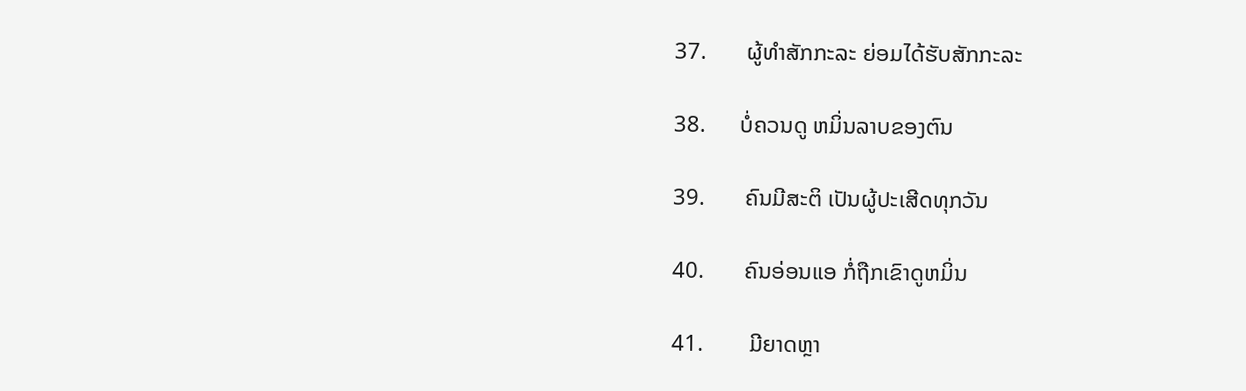37.       ຜູ້ທຳສັກກະລະ ຍ່ອມໄດ້ຮັບສັກກະລະ

38.      ບໍ່ຄວນດູ ຫມິ່ນລາບຂອງຕົນ

39.       ຄົນມີສະຕິ ເປັນຜູ້ປະເສີດທຸກວັນ

40.       ຄົນອ່ອນແອ ກໍ່ຖືກເຂົາດູຫມິ່ນ

41.        ມີຍາດຫຼາ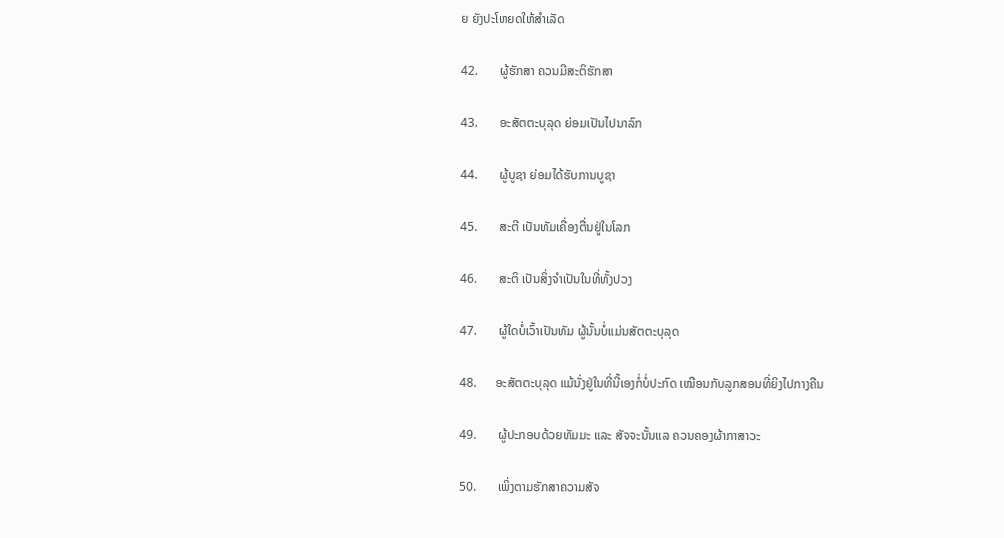ຍ ຍັງປະໂຫຍດໃຫ້ສໍາເລັດ

42.       ຜູ້ຮັກສາ ຄວນມີສະຕິຮັກສາ

43.       ອະສັຕຕະບຸລຸດ ຍ່ອມເປັນໄປນາລົກ

44.       ຜູ້ບູຊາ ຍ່ອມໄດ້ຮັບການບູຊາ

45.       ສະຕີ ເປັນທັມເຄື່ອງຕື່ນຢູ່ໃນໂລກ

46.       ສະຕິ ເປັນສິ່ງຈໍາເປັນໃນທີ່ທັ້ງປວງ

47.       ຜູ້ໃດບໍ່ເວົ້າເປັນທັມ ຜູ້ນັ້ນບໍ່ແມ່ນສັຕຕະບຸລຸດ

48.      ອະສັຕຕະບຸລຸດ ແມ້ນັ່ງຢູ່ໃນທີ່ນີ້ເອງກໍ່ບໍ່ປະກົດ ເໝືອນກັບລູກສອນທີ່ຍິງໄປກາງຄືນ

49.       ຜູ້ປະກອບດ້ວຍທັມມະ ແລະ ສັຈຈະນັ້ນແລ ຄວນຄອງຜ້າກາສາວະ

50.       ເພິ່ງຕາມຮັກສາຄວາມສັຈ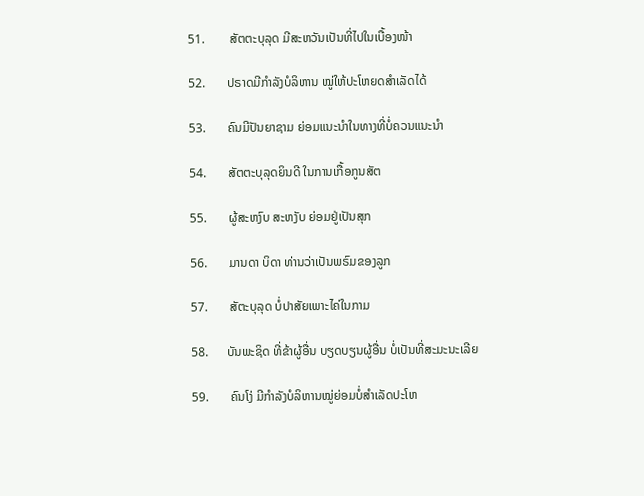51.        ສັຕຕະບຸລຸດ ມີສະຫວັນເປັນທີ່ໄປໃນເບື້ອງໜ້າ

52.       ປຣາດມີກຳລັງບໍລິຫານ ໝູ່ໃຫ້ປະໂຫຍດສໍາເລັດໄດ້

53.       ຄົນມີປັນຍາຊາມ ຍ່ອມແນະນໍາໃນທາງທີ່ບໍ່ຄວນແນະນໍາ

54.       ສັຕຕະບຸລຸດຍິນດີ ໃນການເກື້ອກູນສັຕ

55.       ຜູ້ສະຫງົບ ສະຫງັບ ຍ່ອມຢູ່ເປັນສຸກ

56.       ມານດາ ບິດາ ທ່ານວ່າເປັນພຣົມຂອງລູກ

57.       ສັຕະບຸລຸດ ບໍ່ປາສັຍເພາະໄຄ່ໃນກາມ

58.      ບັນພະຊິດ ທີ່ຂ້າຜູ້ອື່ນ ບຽດບຽນຜູ້ອື່ນ ບໍ່ເປັນທີ່ສະມະນະເລີຍ

59.       ຄົນໂງ່ ມີກຳລັງບໍລິຫານໝູ່ຍ່ອມບໍ່ສໍາເລັດປະໂຫ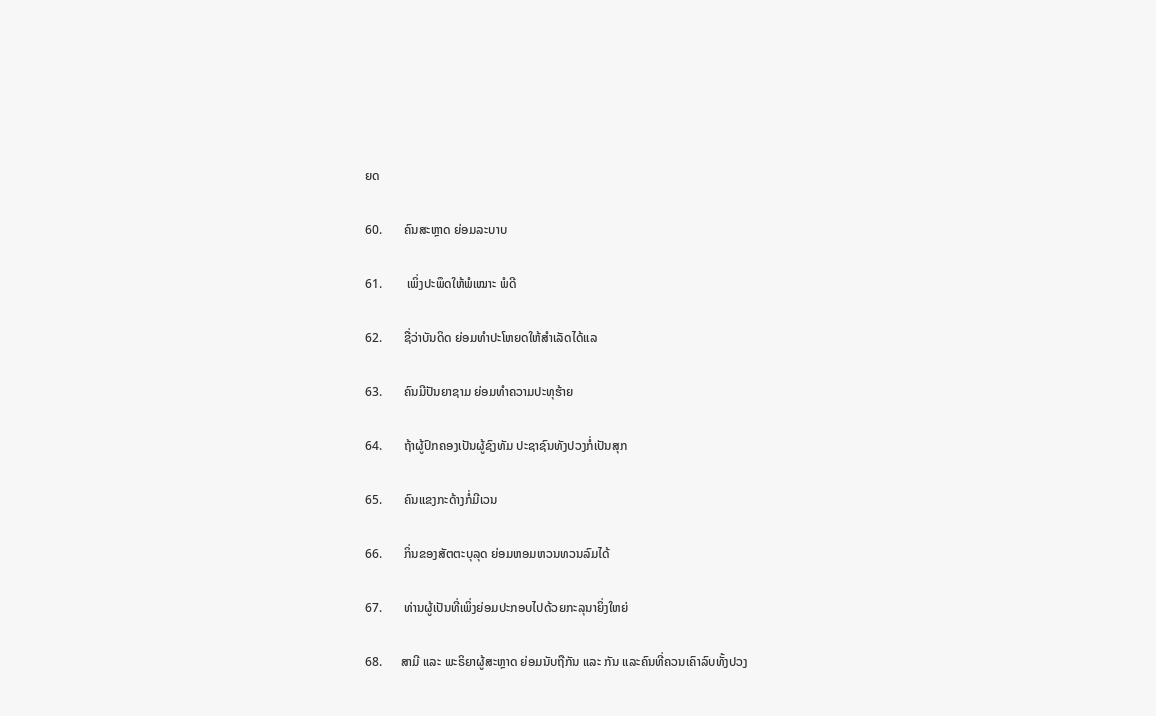ຍດ

60.       ຄົນສະຫຼາດ ຍ່ອມລະບາບ

61.        ເພິ່ງປະພຶດໃຫ້ພໍເໝາະ ພໍດີ

62.       ຊື່ວ່າບັນດິດ ຍ່ອມທຳປະໂຫຍດໃຫ້ສໍາເລັດໄດ້ແລ

63.       ຄົນມີປັນຍາຊາມ ຍ່ອມທໍາຄວາມປະທຸຮ້າຍ

64.       ຖ້າຜູ້ປົກຄອງເປັນຜູ້ຊົງທັມ ປະຊາຊົນທັງປວງກໍ່ເປັນສຸກ

65.       ຄົນແຂງກະດ້າງກໍ່ມີເວນ

66.       ກິ່ນຂອງສັຕຕະບຸລຸດ ຍ່ອມຫອມຫວນທວນລົມໄດ້

67.       ທ່ານຜູ້ເປັນທີ່ເພິ່ງຍ່ອມປະກອບໄປດ້ວຍກະລຸນາຍິ່ງໃຫຍ່

68.      ສາມີ ແລະ ພະຣິຍາຜູ້ສະຫຼາດ ຍ່ອມນັບຖືກັນ ແລະ ກັນ ແລະຄົນທີ່ຄວນເຄົາລົບທັ້ງປວງ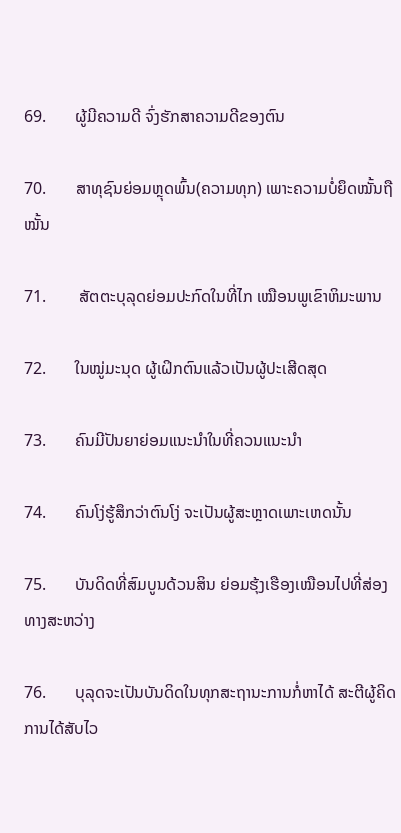69.       ຜູ້ມີຄວາມດີ ຈົ່ງຮັກສາຄວາມດີຂອງຕົນ

70.       ສາທຸຊົນຍ່ອມຫຼຸດພົ້ນ(ຄວາມທຸກ) ເພາະຄວາມບໍ່ຍຶດໝັ້ນຖືໝັ້ນ

71.        ສັຕຕະບຸລຸດຍ່ອມປະກົດໃນທີ່ໄກ ເໝືອນພູເຂົາຫິມະພານ

72.       ໃນໝູ່ມະນຸດ ຜູ້ເຝິກຕົນແລ້ວເປັນຜູ້ປະເສີດສຸດ

73.       ຄົນມີປັນຍາຍ່ອມແນະນໍາໃນທີ່ຄວນແນະນໍາ

74.       ຄົນໂງ່ຮູ້ສຶກວ່າຕົນໂງ່ ຈະເປັນຜູ້ສະຫຼາດເພາະເຫດນັ້ນ

75.       ບັນດິດທີ່ສົມບູນດ້ວນສິນ ຍ່ອມຮຸ້ງເຮືອງເໝືອນໄປທີ່ສ່ອງທາງສະຫວ່າງ

76.       ບຸລຸດຈະເປັນບັນດິດໃນທຸກສະຖານະການກໍ່ຫາໄດ້ ສະຕີຜູ້ຄິດການໄດ້ສັບໄວ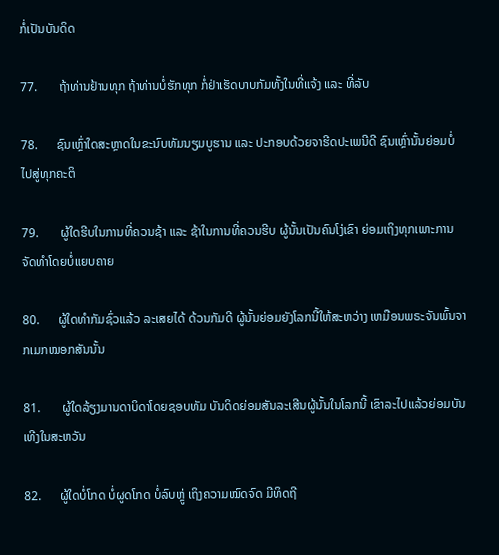ກໍ່ເປັນບັນດິດ

77.       ຖ້າທ່ານຢ້ານທຸກ ຖ້າທ່ານບໍ່ຮັກທຸກ ກໍ່ຢ່າເຮັດບາບກັມທັ້ງໃນທີ່ແຈ້ງ ແລະ ທີ່ລັບ

78.      ຊົນເຫຼົ່າໃດສະຫຼາດໃນຂະນົບທັມນຽມບູຮານ ແລະ ປະກອບດ້ວຍຈາຮີດປະເພນີດີ ຊົນເຫຼົ່ານັ້ນຍ່ອມບໍ່ໄປສູ່ທຸກຄະຕິ

79.       ຜູ້ໃດຮີບໃນການທີ່ຄວນຊ້າ ແລະ ຊ້າໃນການທີ່ຄວນຮີບ ຜູ້ນັ້ນເປັນຄົນໂງ່ເຂົາ ຍ່ອມເຖິງທຸກເພາະການຈັດທຳໂດຍບໍ່ແຍບຄາຍ

80.      ຜູ້ໃດທຳກັມຊົ່ວແລ້ວ ລະເສຍໄດ້ ດ້ວນກັມດີ ຜູ້ນັ້ນຍ່ອມຍັງໂລກນີ້ໃຫ້ສະຫວ່າງ ເຫມືອນພຣະຈັນພົ້ນຈາກເມກໝອກສັນນັ້ນ

81.       ຜູ້ໃດລ້ຽງມານດາບິດາໂດຍຊອບທັມ ບັນດິດຍ່ອມສັນລະເສີນຜູ້ນັ້ນໃນໂລກນີ້ ເຂົາລະໄປແລ້ວຍ່ອມບັນເທີງໃນສະຫວັນ

82.      ຜູ້ໃດບໍ່ໂກດ ບໍ່ຜູດໂກດ ບໍ່ລົບຫຼູ່ ເຖິງຄວາມໝົດຈົດ ມີທິດຖີ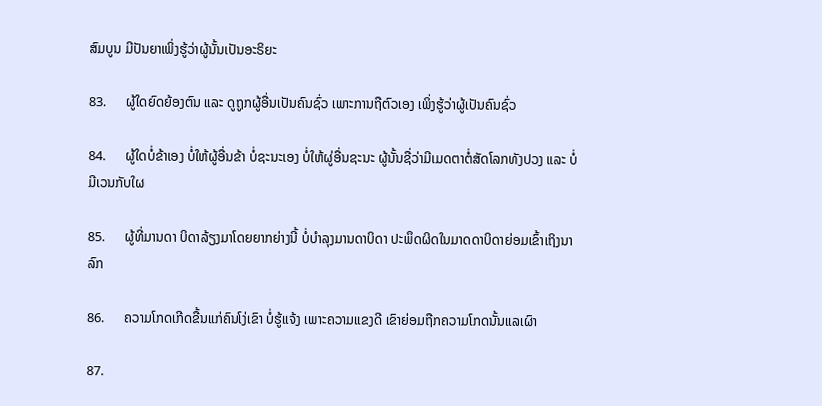ສົມບູນ ມີປັນຍາເພິ່ງຮູ້ວ່າຜູ້ນັ້ນເປັນອະຣິຍະ

83.      ຜູ້ໃດຍົດຍ້ອງຕົນ ແລະ ດູຖູກຜູ້ອື່ນເປັນຄົນຊົ່ວ ເພາະການຖືຕົວເອງ ເພິ່ງຮູ້ວ່າຜູ້ເປັນຄົນຊົ່ວ

84.      ຜູ້ໃດບໍ່ຂ້າເອງ ບໍ່ໃຫ້ຜູ້ອື່ນຂ້າ ບໍ່ຊະນະເອງ ບໍ່ໃຫ້ຜູ່ອື່ນຊະນະ ຜູ້ນັ້ນຊື່ວ່າມີເມດຕາຕໍ່ສັດໂລກທັງປວງ ແລະ ບໍ່ມີເວນກັບໃຜ

85.      ຜູ້ທີ່ມານດາ ບິດາລ້ຽງມາໂດຍຍາກຍ່າງນີ້ ບໍ່ບໍາລຸງມານດາບິດາ ປະພຶດຜິດໃນມາດດາບິດາຍ່ອມເຂົ້າເຖິງນາລົກ

86.      ຄວາມໂກດເກີດຂື້ນແກ່ຄົນໂງ່ເຂົາ ບໍ່ຮູ້ແຈ້ງ ເພາະຄວາມແຂງດີ ເຂົາຍ່ອມຖືກຄວາມໂກດນັ້ນແລເຜົາ

87.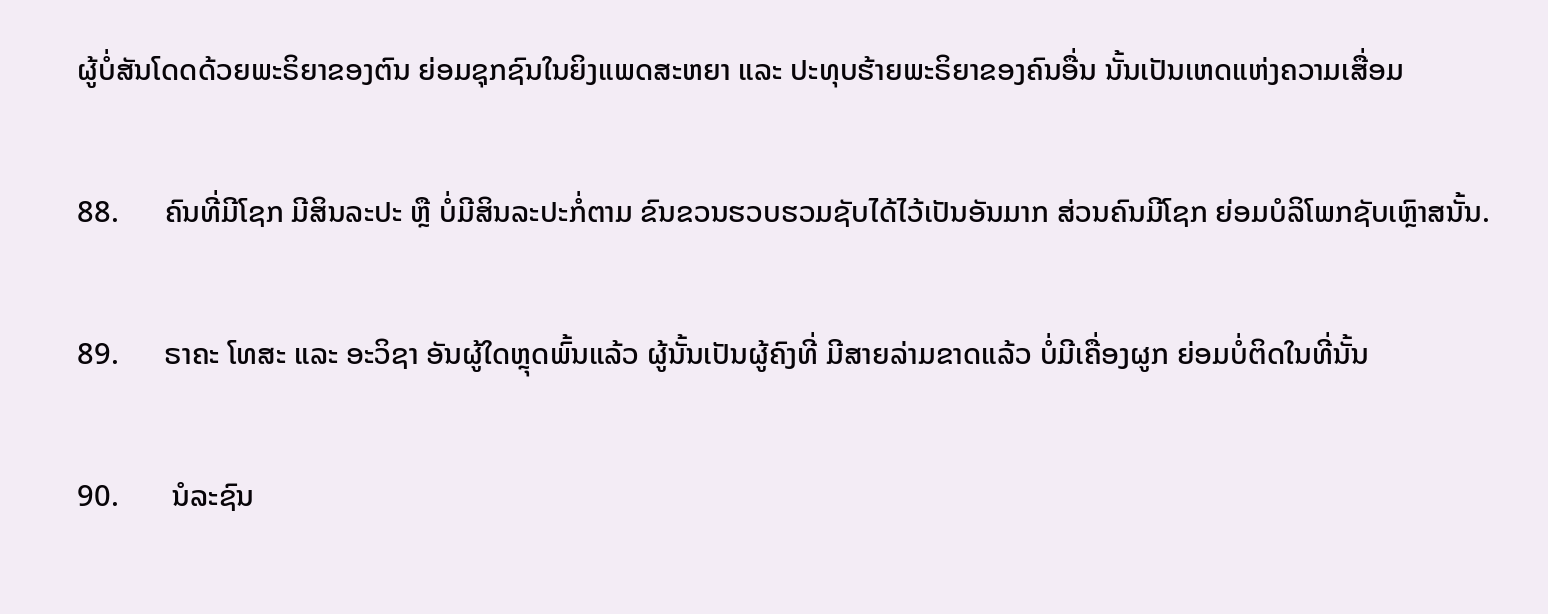ຜູ້ບໍ່ສັນໂດດດ້ວຍພະຣິຍາຂອງຕົນ ຍ່ອມຊຸກຊົນໃນຍິງແພດສະຫຍາ ແລະ ປະທຸບຮ້າຍພະຣິຍາຂອງຄົນອື່ນ ນັ້ນເປັນເຫດແຫ່ງຄວາມເສື່ອມ

88.      ຄົນທີ່ມີໂຊກ ມີສິນລະປະ ຫຼື ບໍ່ມີສິນລະປະກໍ່ຕາມ ຂົນຂວນຮວບຮວມຊັບໄດ້ໄວ້ເປັນອັນມາກ ສ່ວນຄົນມີໂຊກ ຍ່ອມບໍລິໂພກຊັບເຫຼົາສນັ້ນ.

89.      ຣາຄະ ໂທສະ ແລະ ອະວິຊາ ອັນຜູ້ໃດຫຼຸດພົ້ນແລ້ວ ຜູ້ນັ້ນເປັນຜູ້ຄົງທີ່ ມີສາຍລ່າມຂາດແລ້ວ ບໍ່ມີເຄື່ອງຜູກ ຍ່ອມບໍ່ຕິດໃນທີ່ນັ້ນ

90.       ນໍລະຊົນ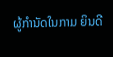ຜູ້ກຳນັດໃນກາມ ຍິນດີ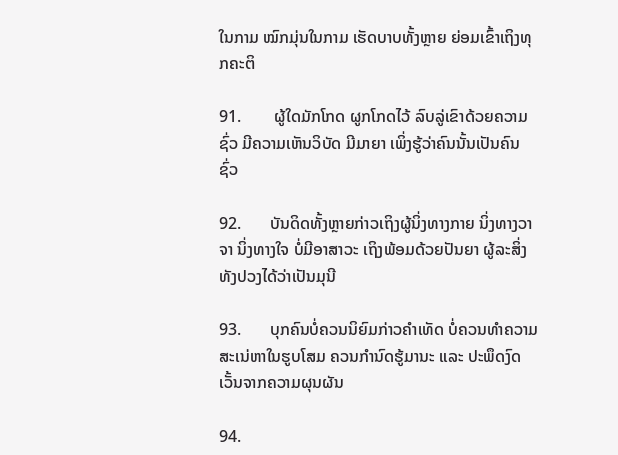ໃນກາມ ໝົກມຸ່ນໃນກາມ ເຮັດບາບທັ້ງຫຼາຍ ຍ່ອມເຂົ້າເຖິງທຸກຄະຕິ

91.        ຜູ້ໃດມັກໂກດ ຜູກໂກດໄວ້ ລົບລູ່ເຂົາດ້ວຍຄວາມຊົ່ວ ມີຄວາມເຫັນວິບັດ ມີມາຍາ ເພິ່ງຮູ້ວ່າຄົນນັ້ນເປັນຄົນຊົ່ວ

92.       ບັນດິດທັ້ງຫຼາຍກ່າວເຖິງຜູ້ນິ່ງທາງກາຍ ນິ່ງທາງວາຈາ ນິ່ງທາງໃຈ ບໍ່ມີອາສາວະ ເຖິງພ້ອມດ້ວຍປັນຍາ ຜູ້ລະສິ່ງທັງປວງໄດ້ວ່າເປັນມຸນີ

93.       ບຸກຄົນບໍ່ຄວນນິຍົມກ່າວຄໍາເທັດ ບໍ່ຄວນທຳຄວາມສະເນ່ຫາໃນຮູບໂສມ ຄວນກຳນົດຮູ້ມານະ ແລະ ປະພຶດງົດເວັ້ນຈາກຄວາມຜຸນຜັນ

94.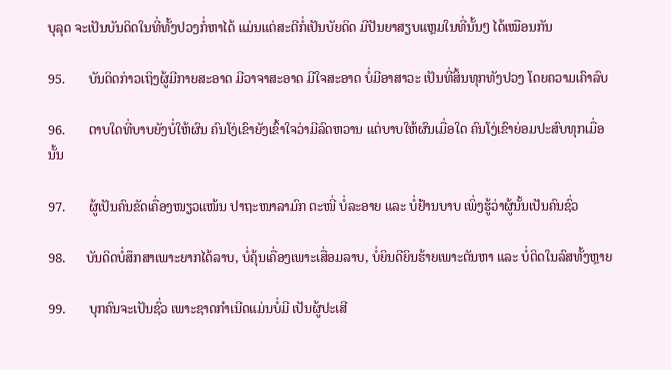ບຸລຸດ ຈະເປັນບັນດິດໃນທີ່ທັ້ງປວງກໍ່ຫາໄດ້ ແມ່ນແຕ່ສະຕີກໍ່ເປັນບັຍດິດ ມີປັນຍາສຽບແຫຼມໃນທີ່ນັ້ນໆ ໄດ້ເໝືອນກັນ

95.       ບັນດິດກ່າວເຖິງຜູ້ມີກາຍສະອາດ ມີວາຈາສະອາດ ມີໃຈສະອາດ ບໍ່ມີອາສາວະ ເປັນທີ່ສິ້ນທຸກທັງປວງ ໂດຍຄວາມເຄົາລົບ

96.       ຕາບໃດທີ່ບາບຍັງບໍ່ໃຫ້ຜົນ ຄົນໂງ່ເຂົາຍັງເຂົ້າໃຈວ່າມີລົດຫວານ ແຕ່ບາບໃຫ້ຜົນເມື່ອໃດ ຄົນໂງ່ເຂົາຍ່ອມປະສົບທຸກເມື່ອນັ້ນ

97.       ຜູ້ເປັນຄົນຂັດເຄື່ອງໜຽວແໜ້ນ ປາຖະໜາລາມົກ ຕະໜີ່ ບໍ່ລະອາຍ ແລະ ບໍ່ຢ້ານບາບ ເພິ່ງຮູ້ວ່າຜູ້ນັ້ນເປັນຄົນຊົ່ວ

98.      ບັນດິດບໍ່ສຶກສາເພາະຍາກໄດ້ລາບ, ບໍ່ຄຸ້ນເຄື່ອງເພາະເສື່ອມລາບ, ບໍ່ຍິນດີຍິນຮ້າຍເພາະຕັນຫາ ແລະ ບໍ່ຕິດໃນລົສທັ້ງຫຼາຍ

99.       ບຸກຄົນຈະເປັນຊົ່ວ ເພາະຊາດກຳເນີດແມ່ນບໍ່ມີ ເປັນຜູ້ປະເສີ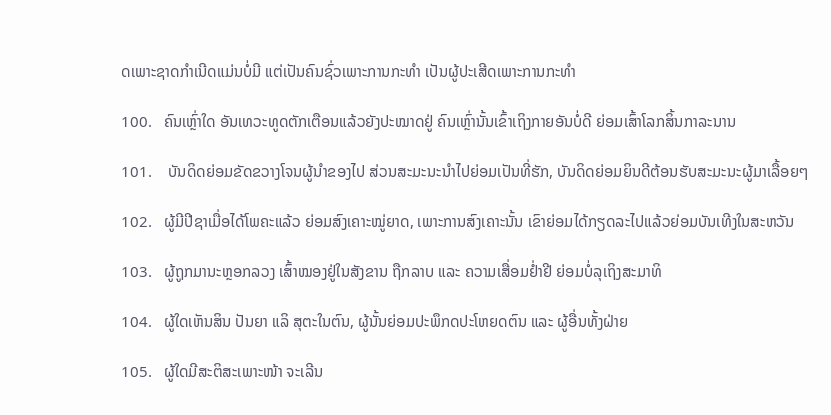ດເພາະຊາດກຳເນີດແມ່ນບໍ່ມີ ແຕ່ເປັນຄົນຊົ່ວເພາະການກະທຳ ເປັນຜູ້ປະເສີດເພາະການກະທຳ

100.   ຄົນເຫຼົ່າໃດ ອັນເທວະທູດຕັກເຕືອນແລ້ວຍັງປະໝາດຢູ່ ຄົນເຫຼົ່ານັ້ນເຂົ້າເຖິງກາຍອັນບໍ່ດີ ຍ່ອມເສົ້າໂລກສິ້ນກາລະນານ

101.    ບັນດິດຍ່ອມຂັດຂວາງໂຈນຜູ້ນໍາຂອງໄປ ສ່ວນສະມະນະນໍາໄປຍ່ອມເປັນທີ່ຮັກ, ບັນດິດຍ່ອມຍິນດີຕ້ອນຮັບສະມະນະຜູ້ມາເລື້ອຍໆ

102.   ຜູ້ມີປີຊາເມື່ອໄດ້ໂພຄະແລ້ວ ຍ່ອມສົງເຄາະໝູ່ຍາດ, ເພາະການສົງເຄາະນັ້ນ ເຂົາຍ່ອມໄດ້ກຽດລະໄປແລ້ວຍ່ອມບັນເທີງໃນສະຫວັນ

103.   ຜູ້ຖູກມານະຫຼອກລວງ ເສົ້າໝອງຢູ່ໃນສັງຂານ ຖືກລາບ ແລະ ຄວາມເສື່ອມຢໍ່າຢີ ຍ່ອມບໍ່ລຸເຖິງສະມາທິ

104.   ຜູ້ໃດເຫັນສິນ ປັນຍາ ແລິ ສຸຕະໃນຕົນ, ຜູ້ນັ້ນຍ່ອມປະພຶກດປະໂຫຍດຕົນ ແລະ ຜູ້ອື່ນທັ້ງຝ່າຍ

105.   ຜູ້ໃດມີສະຕິສະເພາະໜ້າ ຈະເລີນ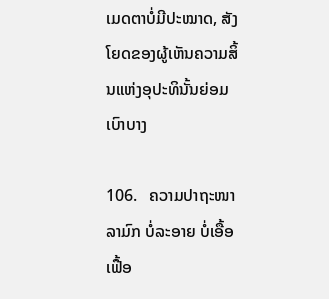ເມດຕາບໍ່ມີປະໝາດ, ສັງໂຍດຂອງຜູ້ເຫັນຄວາມສິ້ນແຫ່ງອຸປະທິນັ້ນຍ່ອມເບົາບາງ

106.   ຄວາມປາຖະໜາລາມົກ ບໍ່ລະອາຍ ບໍ່ເອື້ອເຟື້ອ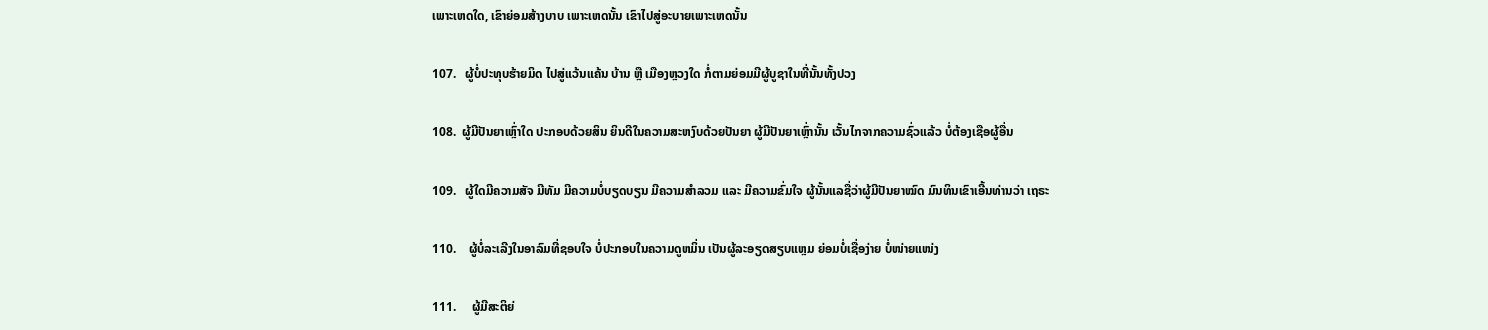ເພາະເຫດໃດ, ເຂົາຍ່ອມສ້າງບາບ ເພາະເຫດນັ້ນ ເຂົາໄປສູ່ອະບາຍເພາະເຫດນັ້ນ

107.   ຜູ້ບໍ່ປະທຸບຮ້າຍມິດ ໄປສູ່ແວ້ນແຄ້ນ ບ້ານ ຫຼື ເມືອງຫຼວງໃດ ກໍ່ຕາມຍ່ອມມີຜູ້ບູຊາໃນທີ່ນັ້ນທັ້ງປວງ

108.  ຜູ້ມີປັນຍາເຫຼົ່າໃດ ປະກອບດ້ວຍສິນ ຍິນດີໃນຄວາມສະຫງົບດ້ວຍປັນຍາ ຜູ້ມີປັນຍາເຫຼົ່ານັ້ນ ເວັ້ນໄກຈາກຄວາມຊົ່ວແລ້ວ ບໍ່ຕ້ອງເຊືອຜູ້ອື່ນ

109.   ຜູ້ໃດມີຄວາມສັຈ ມີທັມ ມີຄວາມບໍ່ບຽດບຽນ ມີຄວາມສໍາລວມ ແລະ ມີຄວາມຂົ່ມໃຈ ຜູ້ນັ້ນແລຊື່ວ່າຜູ້ມີປັນຍາໝົດ ມົນທິນເຂົາເອີ້ນທ່ານວ່າ ເຖຣະ

110.    ຜູ້ບໍ່ລະເລີງໃນອາລົມທີ່ຊອບໃຈ ບໍ່ປະກອບໃນຄວາມດູຫມິ່ນ ເປັນຜູ້ລະອຽດສຽບແຫຼມ ຍ່ອມບໍ່ເຊື່ອງ່າຍ ບໍ່ໜ່າຍແໜ່ງ

111.     ຜູ້ມີສະຕິຍ່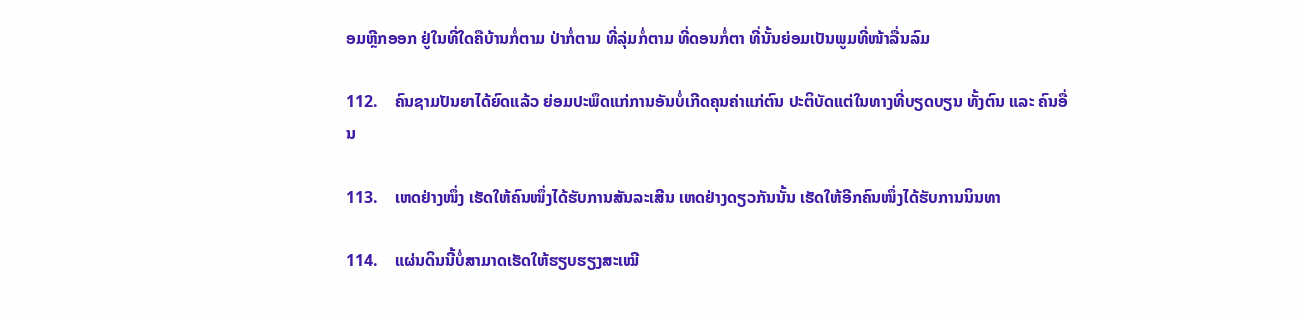ອມຫຼີກອອກ ຢູ່ໃນທີ່ໃດຄືບ້ານກໍ່ຕາມ ປ່າກໍ່ຕາມ ທີ່ລຸ່ມກໍ່ຕາມ ທີ່ດອນກໍ່ຕາ ທີ່ນັ້ນຍ່ອມເປັນພູມທີ່ໜ້າລື່ນລົມ

112.    ຄົນຊາມປັນຍາໄດ້ຍົດແລ້ວ ຍ່ອມປະພຶດແກ່ການອັນບໍ່ເກີດຄຸນຄ່າແກ່ຕົນ ປະຕິບັດແຕ່ໃນທາງທີ່ບຽດບຽນ ທັ້ງຕົນ ແລະ ຄົນອື່ນ

113.    ເຫດຢ່າງໜຶ່ງ ເຮັດໃຫ້ຄົນໜຶ່ງໄດ້ຮັບການສັນລະເສີນ ເຫດຢ່າງດຽວກັນນັ້ນ ເຮັດໃຫ້ອີກຄົນໜຶ່ງໄດ້ຮັບການນິນທາ

114.    ແຜ່ນດິນນີ້ບໍ່ສາມາດເຮັດໃຫ້ຮຽບຮຽງສະເໝີ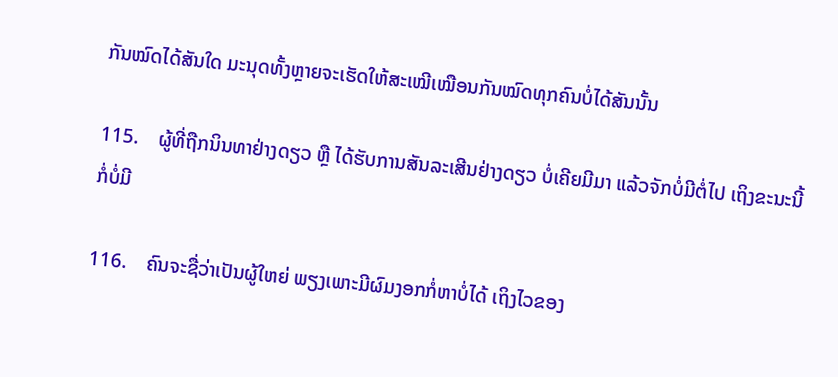ກັນໝົດໄດ້ສັນໃດ ມະນຸດທັ້ງຫຼາຍຈະເຮັດໃຫ້ສະເໝີເໝືອນກັນໝົດທຸກຄົນບໍ່ໄດ້ສັນນັ້ນ

115.    ຜູ້ທີ່ຖືກນິນທາຢ່າງດຽວ ຫຼື ໄດ້ຮັບການສັນລະເສີນຢ່າງດຽວ ບໍ່ເຄີຍມີມາ ແລ້ວຈັກບໍ່ມີຕໍ່ໄປ ເຖິງຂະນະນີ້ກໍ່ບໍ່ມີ

116.    ຄົນຈະຊື່ວ່າເປັນຜູ້ໃຫຍ່ ພຽງເພາະມີຜົມງອກກໍ່ຫາບໍ່ໄດ້ ເຖິງໄວຂອງ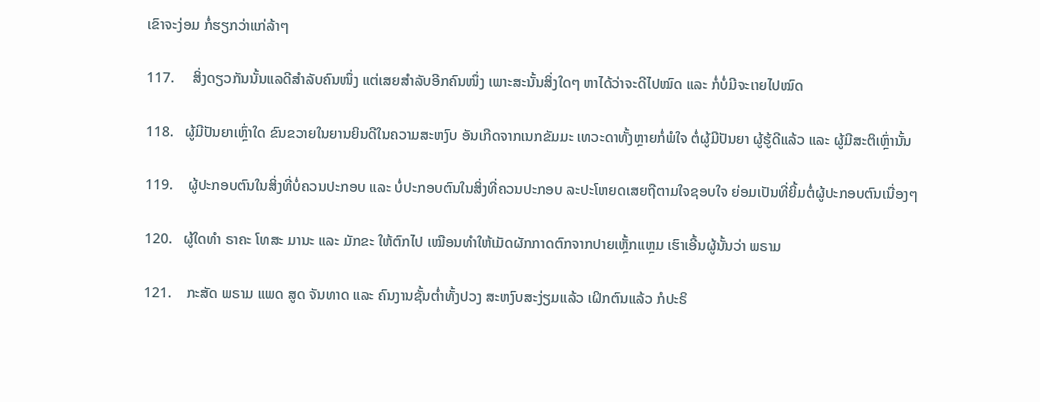ເຂົາຈະງ່ອມ ກໍ່ຮຽກວ່າແກ່ລ້າໆ

117.     ສິ່ງດຽວກັນນັ້ນແລດີສໍາລັບຄົນໜຶ່ງ ແຕ່ເສຍສໍາລັບອີກຄົນໜຶ່ງ ເພາະສະນັ້ນສິ່ງໃດໆ ຫາໄດ້ວ່າຈະດີໄປໝົດ ແລະ ກໍ່ບໍ່ມີຈະເາຍໄປໝົດ

118.   ຜູ້ມີປັນຍາເຫຼົ່າໃດ ຂົນຂວາຍໃນຍານຍິນດີໃນຄວາມສະຫງົບ ອັນເກີດຈາກເນກຂັມມະ ເທວະດາທັ້ງຫຼາຍກໍ່ພໍໃຈ ຕໍ່ຜູ້ມີປັນຍາ ຜູ້ຮູ້ດີແລ້ວ ແລະ ຜູ້ມີສະຕິເຫຼົ່ານັ້ນ

119.    ຜູ້ປະກອບຕົນໃນສິ່ງທີ່ບໍ່ຄວນປະກອບ ແລະ ບໍ່ປະກອບຕົນໃນສິ່ງທີ່ຄວນປະກອບ ລະປະໂຫຍດເສຍຖືຕາມໃຈຊອບໃຈ ຍ່ອມເປັນທີ່ຍິ້ມຕໍ່ຜູ້ປະກອບຕົນເນື່ອງໆ

120.   ຜູ້ໃດທໍາ ຣາຄະ ໂທສະ ມານະ ແລະ ມັກຂະ ໃຫ້ຕົກໄປ ເໝືອນທຳໃຫ້ເມັດຜັກກາດຕົກຈາກປາຍເຫຼັ້ກແຫຼມ ເຮົາເອີ້ນຜູ້ນັ້ນວ່າ ພຣາມ

121.    ກະສັດ ພຣາມ ແພດ ສູດ ຈັນທາດ ແລະ ຄົນງານຊັ້ນຕໍ່າທັ້ງປວງ ສະຫງົບສະງ່ຽມແລ້ວ ເຝິກຕົນແລ້ວ ກໍປະຣິ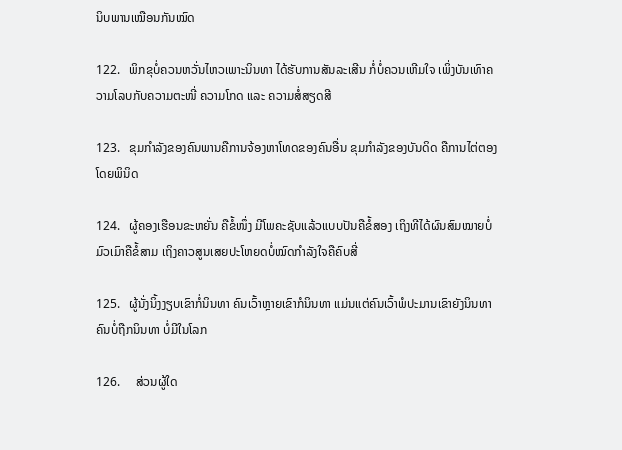ນິບພານເໝືອນກັນໝົດ

122.   ພິກຂຸບໍ່ຄວນຫວັ່ນໄຫວເພາະນິນທາ ໄດ້ຮັບການສັນລະເສີນ ກໍ່ບໍ່ຄວນເຫີມໃຈ ເພິ່ງບັນເທົາຄວາມໂລບກັບຄວາມຕະໜີ່ ຄວາມໂກດ ແລະ ຄວາມສໍ່ສຽດສີ

123.   ຂຸມກໍາລັງຂອງຄົນພານຄືການຈ້ອງຫາໂທດຂອງຄົນອື່ນ ຂຸມກໍາລັງຂອງບັນດິດ ຄືການໄຕ່ຕອງໂດຍພິນິດ

124.   ຜູ້ຄອງເຮືອນຂະຫຍັ່ນ ຄືຂໍ້ໜຶ່ງ ມີໂພຄະຊັບແລ້ວແບບປັນຄືຂໍ້ສອງ ເຖິງທີໄດ້ຜົນສົມໝາຍບໍ່ມົວເມົາຄືຂໍ້ສາມ ເຖິງຄາວສູນເສຍປະໂຫຍດບໍ່ໝົດກໍາລັງໃຈຄືຄົບສີ່

125.   ຜູ້ນັ່ງນິ້ງງຽບເຂົາກໍ່ນິນທາ ຄົນເວົ້າຫຼາຍເຂົາກໍນິນທາ ແມ່ນແຕ່ຄົນເວົ້າພໍປະມານເຂົາຍັງນິນທາ ຄົນບໍ່ຖືກນິນທາ ບໍ່ມີໃນໂລກ

126.     ສ່ວນຜູ້ໃດ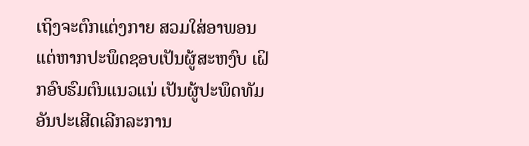ເຖິງຈະຕົກແຕ່ງກາຍ ສວມໃສ່ອາພອນ ແຕ່ຫາກປະພຶດຊອບເປັນຜູ້ສະຫງົບ ເຝິກອົບຮົມຕົນແນວແນ່ ເປັນຜູ້ປະພຶດທັມອັນປະເສີດເລີກລະການ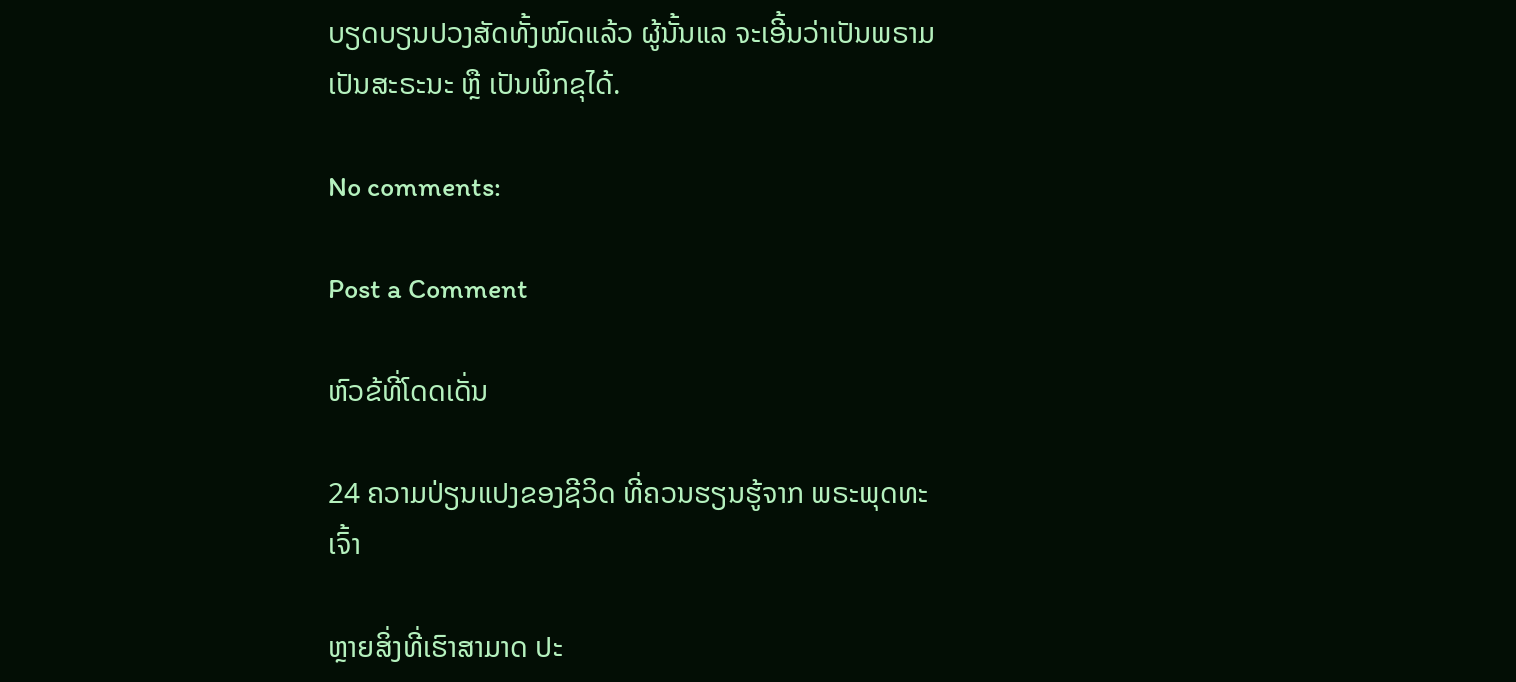ບຽດບຽນປວງສັດທັ້ງໝົດແລ້ວ ຜູ້ນັ້ນແລ ຈະເອີ້ນວ່າເປັນພຣາມ ເປັນສະຣະນະ ຫຼື ເປັນພິກຂຸໄດ້.

No comments:

Post a Comment

ຫົວຂ້ທີ່ໂດດເດັ່ນ

24 ຄວາມປ່ຽນແປງຂອງຊີວິດ ທີ່ຄວນຮຽນຮູ້ຈາກ ພຣະພຸດທະເຈົ້າ

ຫຼາຍສິ່ງທີ່ເຮົາສາມາດ ປະ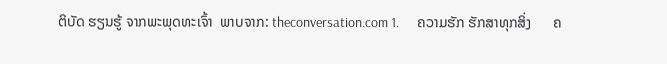ຕິບັດ ຮຽນຮູ້ ຈາກພະພຸດທະເຈົ້າ  ພາບຈາກ: theconversation.com 1.      ຄວາມຮັກ ຮັກສາທຸກສິ່ງ      ຄ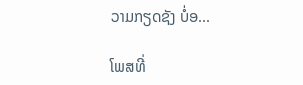ວາມກຽດຊັງ ບໍ່ອ...

ໂພສທີ່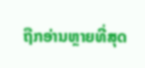ຖືກອ່ານຫຼາຍທີ່ສຸດ